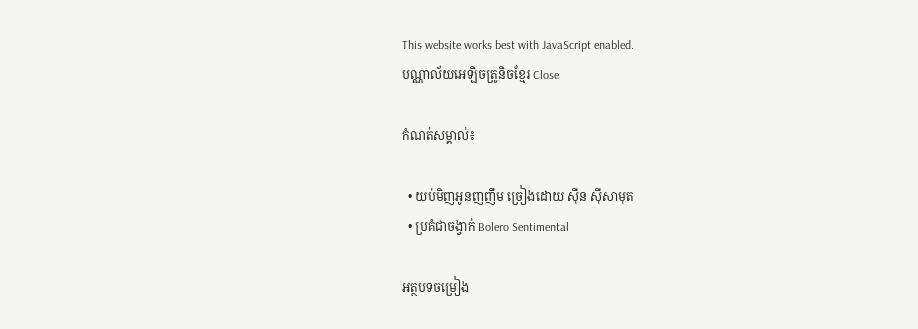This website works best with JavaScript enabled.
បណ្ណាល័យអេឡិចត្រូនិចខ្មែរ Close

កំណត់សម្គាល់៖

  • យប់មិញអូនញញឹម ច្រៀងដោយ ស៊ីន ស៊ីសាមុត
  • ប្រគំជាចង្វាក់ Bolero Sentimental

អត្ថបទចម្រៀង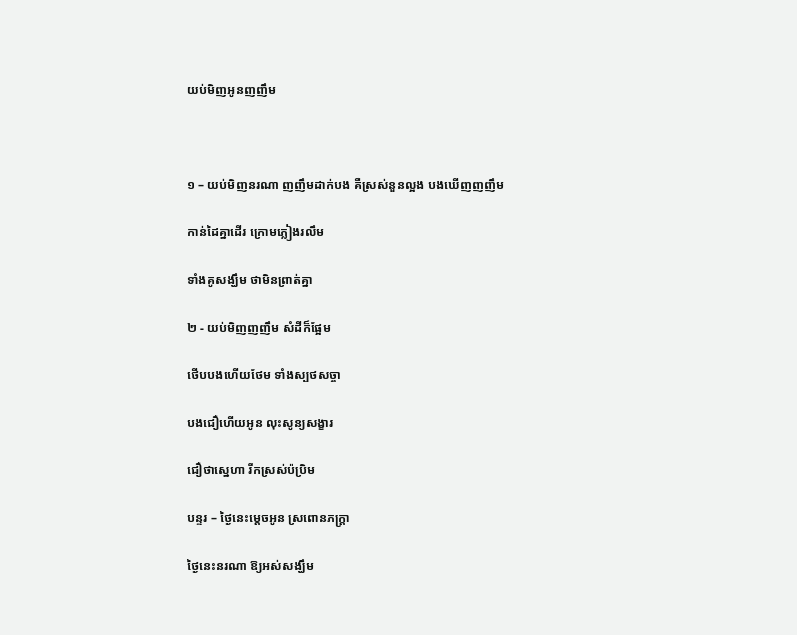យប់មិញអូនញញឹម



១ – យប់មិញនរណា ញញឹមដាក់បង គឺស្រស់នួនល្អង បងឃើញញញឹម

កាន់ដៃគ្នាដើរ ក្រោមភ្លៀងរលឹម

ទាំងគូសង្ឃឹម ថាមិនព្រាត់គ្នា

២ - យប់មិញញញឹម សំដីក៏ផ្អែម

ថើបបងហើយថែម ទាំងស្បថសច្ចា

បងជឿហើយអូន លុះសូន្យសង្ខារ

ជឿថាស្នេហា រីកស្រស់ប៉ប្រិម

បន្ទរ – ថ្ងៃនេះម្តេចអូន ស្រពោនភក្ត្រា

ថ្ងៃនេះនរណា ឱ្យអស់សង្ឃឹម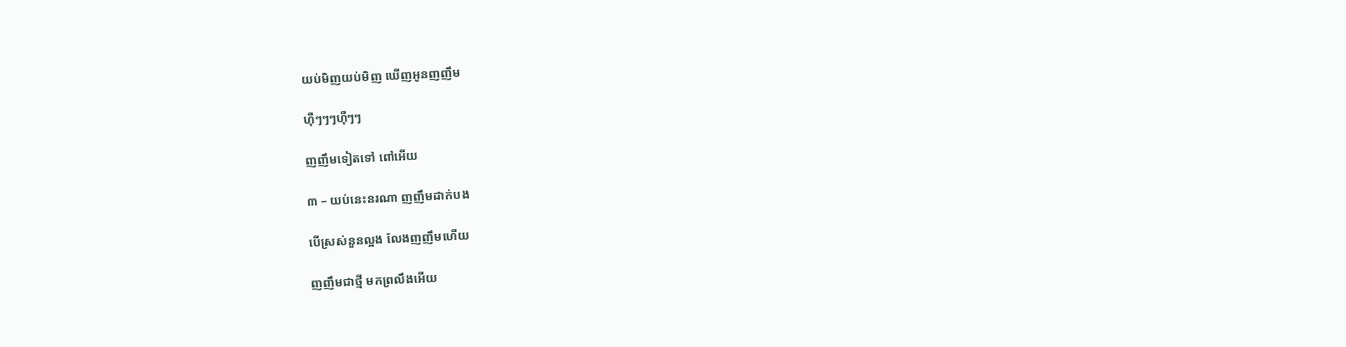យប់មិញយប់មិញ ឃើញអូនញញឹម

ហ៊ឺៗៗៗហ៊ឺៗៗ

ញញឹមទៀតទៅ ពៅអើយ

៣ – យប់នេះនរណា ញញឹមដាក់បង

បើស្រស់នួនល្អង លែងញញឹមហើយ

ញញឹមជាថ្មី មកព្រលឹងអើយ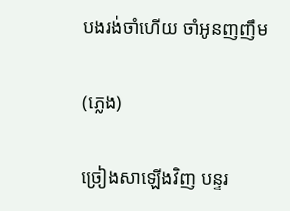បងរង់ចាំហើយ ចាំអូនញញឹម

(ភ្លេង)

ច្រៀងសាឡើងវិញ បន្ទរ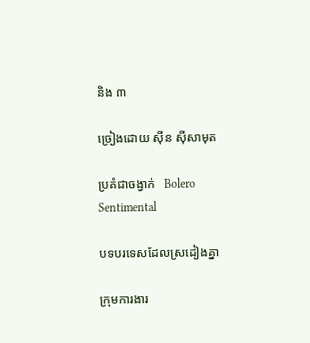និង ៣

ច្រៀងដោយ ស៊ីន ស៊ីសាមុត

ប្រគំជាចង្វាក់   Bolero Sentimental

បទបរទេសដែលស្រដៀងគ្នា

ក្រុមការងារ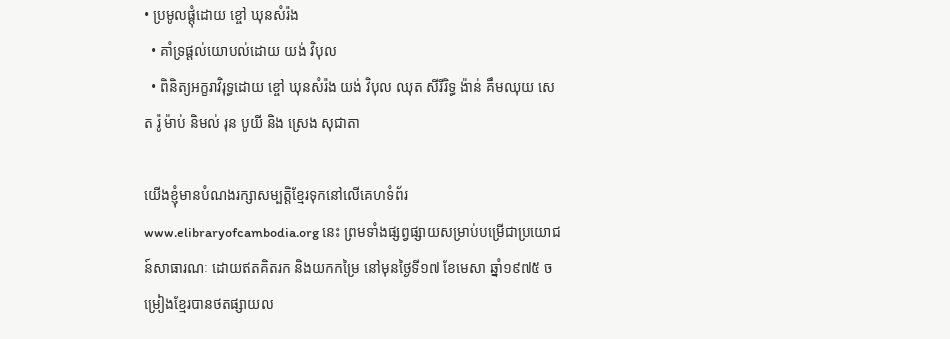• ប្រមូលផ្ដុំដោយ ខ្ចៅ ឃុនសំរ៉ង
  • គាំទ្រផ្ដល់យោបល់ដោយ យង់ វិបុល
  • ពិនិត្យអក្ខរាវិរុទ្ធដោយ ខ្ចៅ ឃុនសំរ៉ង យង់ វិបុល ឈុត សីរីរិទ្ធ ង៉ាន់ គឹមឈុយ សេត រ៉ូ ម៉ាប់ និមល់ រុន បូយី និង ស្រេង សុជាតា

យើងខ្ញុំមានបំណងរក្សាសម្បត្តិខ្មែរទុកនៅលើគេហទំព័រ www.elibraryofcambodia.org នេះ ព្រមទាំងផ្សព្វផ្សាយសម្រាប់បម្រើជាប្រយោជន៍សាធារណៈ ដោយឥតគិតរក និងយកកម្រៃ នៅមុនថ្ងៃទី១៧ ខែមេសា ឆ្នាំ១៩៧៥ ចម្រៀងខ្មែរបានថតផ្សាយល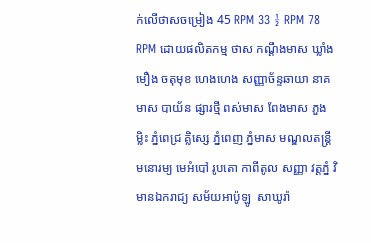ក់លើថាសចម្រៀង 45 RPM 33 ½ RPM 78 RPM ដោយផលិតកម្ម ថាស កណ្ដឹងមាស ឃ្លាំងមឿង ចតុមុខ ហេងហេង សញ្ញាច័ន្ទឆាយា នាគមាស បាយ័ន ផ្សារថ្មី ពស់មាស ពែងមាស ភួងម្លិះ ភ្នំពេជ្រ គ្លិស្សេ ភ្នំពេញ ភ្នំមាស មណ្ឌលតន្រ្តី មនោរម្យ មេអំបៅ រូបតោ កាពីតូល សញ្ញា វត្តភ្នំ វិមានឯករាជ្យ សម័យអាប៉ូឡូ  សាឃូរ៉ា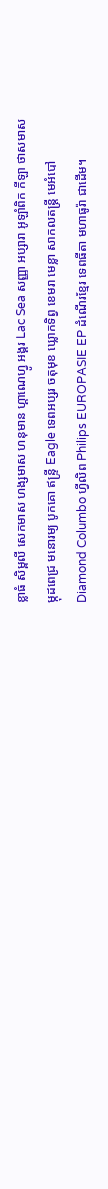ខ្លាធំ សិម្ពលី សេកមាស ហង្សមាស ហនុមាន ហ្គាណេហ្វូ អង្គរ Lac Sea សញ្ញា អប្សារា អូឡាំពិក កីឡា ថាសមាស ម្កុដពេជ្រ មនោរម្យ បូកគោ ឥន្ទ្រី Eagle ទេពអប្សរ ចតុមុខ ឃ្លោកទិព្វ ខេមរា មេខ្លា សាកលតន្ត្រី មេអំបៅ Diamond Columbo ហ្វីលិព Philips EUROPASIE EP ដំណើរខ្មែរ ទេពធីតា មហាធូរ៉ា ជាដើម។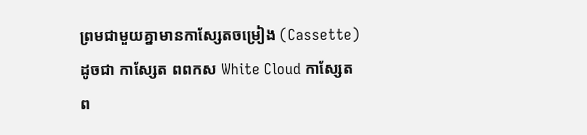ព្រមជាមួយគ្នាមានកាសែ្សតចម្រៀង (Cassette) ដូចជា កាស្សែត ពពកស White Cloud កាស្សែត ព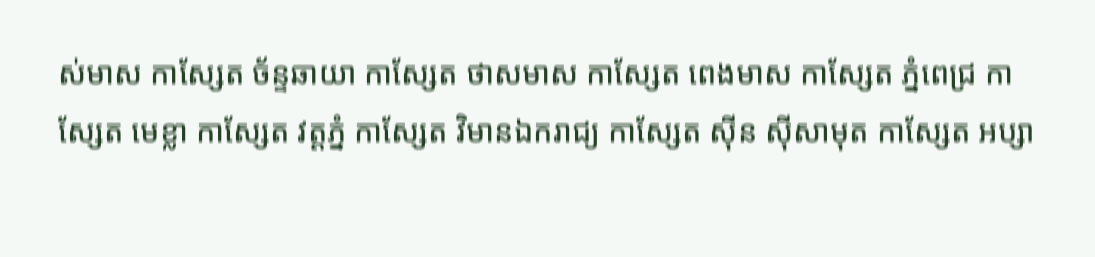ស់មាស កាស្សែត ច័ន្ទឆាយា កាស្សែត ថាសមាស កាស្សែត ពេងមាស កាស្សែត ភ្នំពេជ្រ កាស្សែត មេខ្លា កាស្សែត វត្តភ្នំ កាស្សែត វិមានឯករាជ្យ កាស្សែត ស៊ីន ស៊ីសាមុត កាស្សែត អប្សា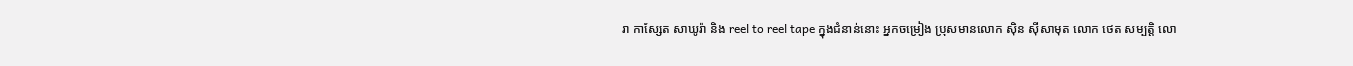រា កាស្សែត សាឃូរ៉ា និង reel to reel tape ក្នុងជំនាន់នោះ អ្នកចម្រៀង ប្រុសមានលោក ស៊ិន ស៊ីសាមុត លោក ថេត សម្បត្តិ លោ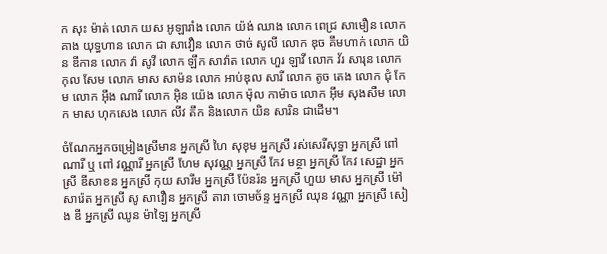ក សុះ ម៉ាត់ លោក យស អូឡារាំង លោក យ៉ង់ ឈាង លោក ពេជ្រ សាមឿន លោក គាង យុទ្ធហាន លោក ជា សាវឿន លោក ថាច់ សូលី លោក ឌុច គឹមហាក់ លោក យិន ឌីកាន លោក វ៉ា សូវី លោក ឡឹក សាវ៉ាត លោក ហួរ ឡាវី លោក វ័រ សារុន លោក កុល សែម លោក មាស សាម៉ន លោក អាប់ឌុល សារី លោក តូច តេង លោក ជុំ កែម លោក អ៊ឹង ណារី លោក អ៊ិន យ៉េង លោក ម៉ុល កាម៉ាច លោក អ៊ឹម សុងសឺម លោក មាស ហុកសេង លោក លីវ តឹក និងលោក យិន សារិន ជាដើម។

ចំណែកអ្នកចម្រៀងស្រីមាន អ្នកស្រី ហៃ សុខុម អ្នកស្រី រស់សេរីសុទ្ធា អ្នកស្រី ពៅ ណារី ឬ ពៅ វណ្ណារី អ្នកស្រី ហែម សុវណ្ណ អ្នកស្រី កែវ មន្ថា អ្នកស្រី កែវ សេដ្ឋា អ្នកស្រី ឌីសាខន អ្នកស្រី កុយ សារឹម អ្នកស្រី ប៉ែនរ៉ន អ្នកស្រី ហួយ មាស អ្នកស្រី ម៉ៅ សារ៉េត អ្នកស្រី សូ សាវឿន អ្នកស្រី តារា ចោមច័ន្ទ អ្នកស្រី ឈុន វណ្ណា អ្នកស្រី សៀង ឌី អ្នកស្រី ឈូន ម៉ាឡៃ អ្នកស្រី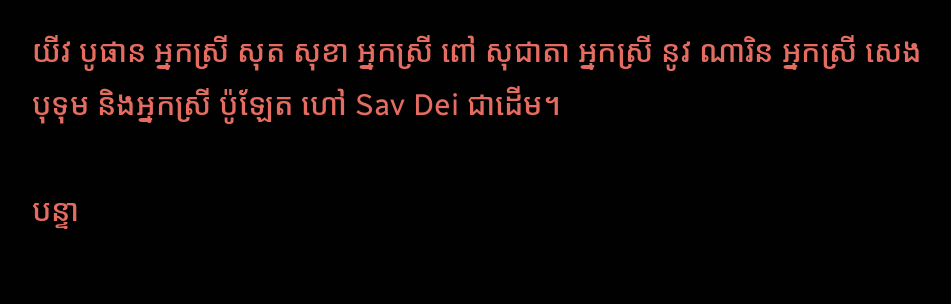យីវ បូផាន អ្នកស្រី សុត សុខា អ្នកស្រី ពៅ សុជាតា អ្នកស្រី នូវ ណារិន អ្នកស្រី សេង បុទុម និងអ្នកស្រី ប៉ូឡែត ហៅ Sav Dei ជាដើម។

បន្ទា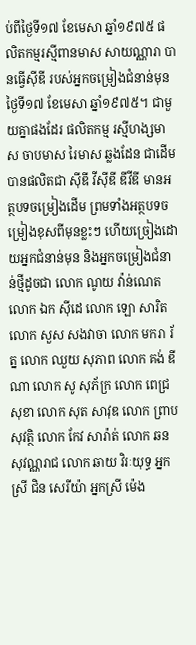ប់ពីថ្ងៃទី១៧ ខែមេសា ឆ្នាំ១៩៧៥ ផលិតកម្មរស្មីពានមាស សាយណ្ណារា បានធ្វើស៊ីឌី របស់អ្នកចម្រៀងជំនាន់មុនថ្ងៃទី១៧ ខែមេសា ឆ្នាំ១៩៧៥។ ជាមួយគ្នាផងដែរ ផលិតកម្ម រស្មីហង្សមាស ចាបមាស រៃមាស ឆ្លងដែន ជាដើមបានផលិតជា ស៊ីឌី វីស៊ីឌី ឌីវីឌី មានអត្ថបទចម្រៀងដើម ព្រមទាំងអត្ថបទចម្រៀងខុសពីមុនខ្លះៗ ហើយច្រៀងដោយអ្នកជំនាន់មុន និងអ្នកចម្រៀងជំនាន់ថ្មីដូចជា លោក ណូយ វ៉ាន់ណេត លោក ឯក ស៊ីដេ លោក ឡោ សារិត លោក សួស សងវាចា លោក មករា រ័ត្ន លោក ឈួយ សុភាព លោក គង់ ឌីណា លោក សូ សុភ័ក្រ លោក ពេជ្រ សុខា លោក សុត សាវុឌ លោក ព្រាប សុវត្ថិ លោក កែវ សារ៉ាត់ លោក ឆន សុវណ្ណរាជ លោក ឆាយ វិរៈយុទ្ធ អ្នកស្រី ជិន សេរីយ៉ា អ្នកស្រី ម៉េង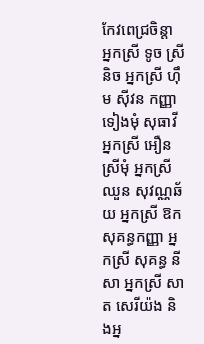កែវពេជ្រចិន្តា អ្នកស្រី ទូច ស្រីនិច អ្នកស្រី ហ៊ឹម ស៊ីវន កញ្ញា ទៀងមុំ សុធាវី អ្នកស្រី អឿន ស្រីមុំ អ្នកស្រី ឈួន សុវណ្ណឆ័យ អ្នកស្រី ឱក សុគន្ធកញ្ញា អ្នកស្រី សុគន្ធ នីសា អ្នកស្រី សាត សេរីយ៉ង និងអ្ន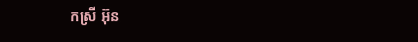កស្រី អ៊ុន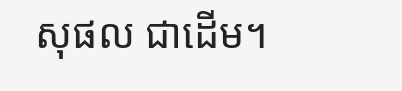សុផល ជាដើម។